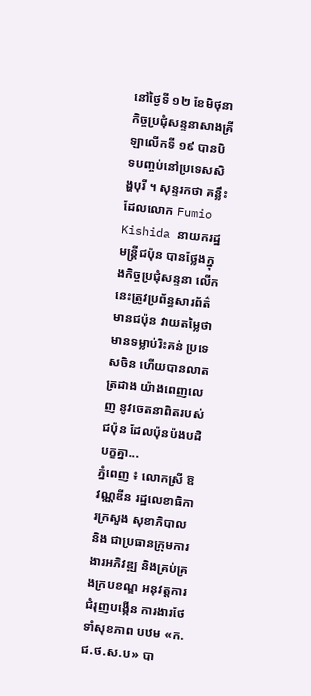នៅថ្ងៃទី ១២ ខែមិថុនា កិច្ចប្រជុំសន្ទនាសាងគ្រីឡាលើកទី ១៩ បានបិទបញ្ចប់នៅប្រទេសសិង្ហបុរី ។ សុន្ទរកថា គន្លឹះ ដែលលោក Fumio Kishida នាយករដ្ឋមន្ត្រីជប៉ុន បានថ្លែងក្នុងកិច្ចប្រជុំសន្ទនា លើកនេះត្រូវប្រព័ន្ធសារព័ត៌មានជប៉ុន វាយតម្លៃថា មានទម្លាប់រិះគន់ ប្រទេសចិន ហើយបានលាតត្រដាង យ៉ាងពេញលេញ នូវចេតនាពិតរបស់ជប៉ុន ដែលប៉ុនប៉ងបដិបក្ខគ្នា...
ភ្នំពេញ ៖ លោកស្រី ឱ វណ្ណឌីន រដ្ឋលេខាធិការក្រសួង សុខាភិបាល និង ជាប្រធានក្រុមការងារអភិវឌ្ឍ និងគ្រប់គ្រងក្របខណ្ឌ អនុវត្តការជំរុញបង្កើន ការងារថែទាំសុខភាព បឋម «ក.ជ.ថ.ស.ប» បា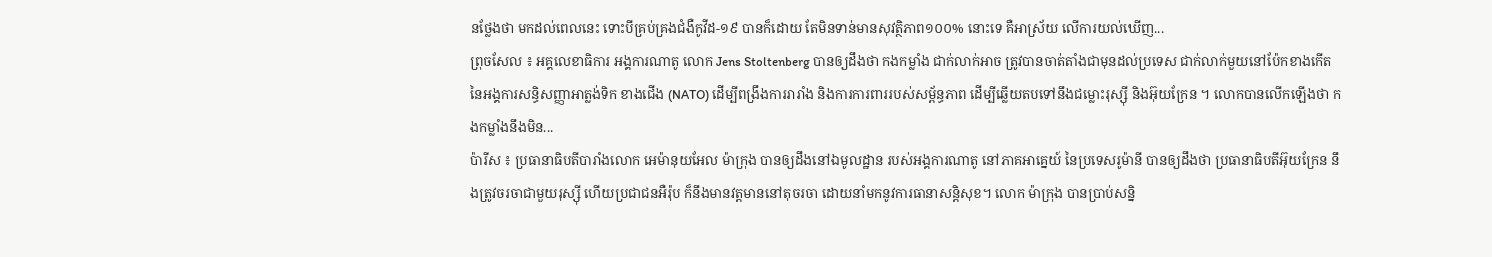នថ្លែងថា មកដល់ពេលនេះ ទោះបីគ្រប់គ្រងជំងឺកូវីដ-១៩ បានក៏ដោយ តែមិនទាន់មានសុវត្ថិភាព១០០% នោះទេ គឺអាស្រ័យ លើការយល់ឃើញ...
ព្រុចសែល ៖ អគ្គលេខាធិការ អង្គការណាតូ លោក Jens Stoltenberg បានឲ្យដឹងថា កងកម្លាំង ជាក់លាក់អាច ត្រូវបានចាត់តាំងជាមុនដល់ប្រទេស ជាក់លាក់មួយនៅប៉ែកខាងកើត នៃអង្គការសន្ធិសញ្ញាអាត្លង់ទិក ខាងជើង (NATO) ដើម្បីពង្រឹងការរារាំង និងការការពាររបស់សម្ព័ន្ធភាព ដើម្បីឆ្លើយតបទៅនឹងជម្លោះរុស្ស៊ី និងអ៊ុយក្រែន ។ លោកបានលើកឡើងថា កងកម្លាំងនឹងមិន...
ប៉ារីស ៖ ប្រធានាធិបតីបារាំងលោក អេម៉ានុយអែល ម៉ាក្រុង បានឲ្យដឹងនៅឯមូលដ្ឋាន របស់អង្គការណាតូ នៅភាគអាគ្នេយ៍ នៃប្រទេសរូម៉ានី បានឲ្យដឹងថា ប្រធានាធិបតីអ៊ុយក្រែន នឹងត្រូវចរចាជាមួយរុស្ស៊ី ហើយប្រជាជនអឺរ៉ុប ក៏នឹងមានវត្តមាននៅតុចរចា ដោយនាំមកនូវការធានាសន្តិសុខ។ លោក ម៉ាក្រុង បានប្រាប់សន្និ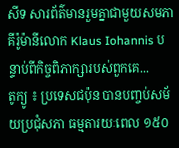សីទ សារព័ត៌មានរួមគ្នាជាមួយសមភាគីរ៉ូម៉ានីលោក Klaus Iohannis បន្ទាប់ពីកិច្ចពិភាក្សារបស់ពួកគេ...
តូក្យូ ៖ ប្រទេសជប៉ុន បានបញ្ចប់សម័យប្រជុំសភា ធម្មតារយៈពេល ១៥០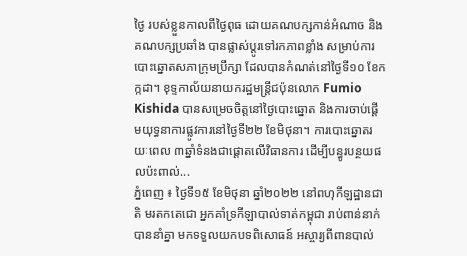ថ្ងៃ របស់ខ្លួនកាលពីថ្ងៃពុធ ដោយគណបក្សកាន់អំណាច និងគណបក្សប្រឆាំង បានផ្លាស់ប្តូរទៅរកភាពខ្លាំង សម្រាប់ការបោះឆ្នោតសភាក្រុមប្រឹក្សា ដែលបានកំណត់នៅថ្ងៃទី១០ ខែកក្កដា។ ខុទ្ទកាល័យនាយករដ្ឋមន្ត្រីជប៉ុនលោក Fumio Kishida បានសម្រេចចិត្តនៅថ្ងៃបោះឆ្នោត និងការចាប់ផ្តើមយុទ្ធនាការផ្លូវការនៅថ្ងៃទី២២ ខែមិថុនា។ ការបោះឆ្នោតរយៈពេល ៣ឆ្នាំទំនងជាផ្តោតលើវិធានការ ដើម្បីបន្ធូរបន្ថយផលប៉ះពាល់...
ភ្នំពេញ ៖ ថ្ងៃទី១៥ ខែមិថុនា ឆ្នាំ២០២២ នៅពហុកីឡដ្ឋានជាតិ មរតកតេជោ អ្នកគាំទ្រកីឡាបាល់ទាត់កម្ពុជា រាប់ពាន់នាក់បាននាំគ្នា មកទទួលយកបទពិសោធន៍ អស្ចារ្យពីពានបាល់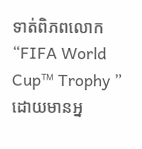ទាត់ពិភពលោក “FIFA World Cup™ Trophy ” ដោយមានអ្ន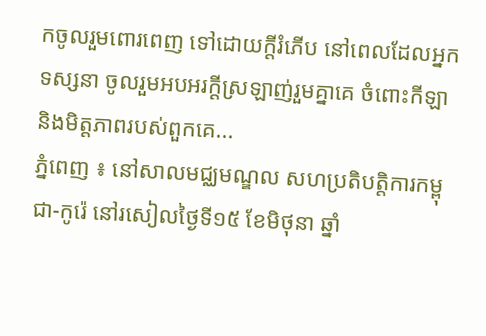កចូលរួមពោរពេញ ទៅដោយក្តីរំភើប នៅពេលដែលអ្នកទស្សនា ចូលរួមអបអរក្ដីស្រឡាញ់រួមគ្នាគេ ចំពោះកីឡា និងមិត្តភាពរបស់ពួកគេ...
ភ្នំពេញ ៖ នៅសាលមជ្ឈមណ្ឌល សហប្រតិបត្តិការកម្ពុជា-កូរ៉េ នៅរសៀលថ្ងៃទី១៥ ខែមិថុនា ឆ្នាំ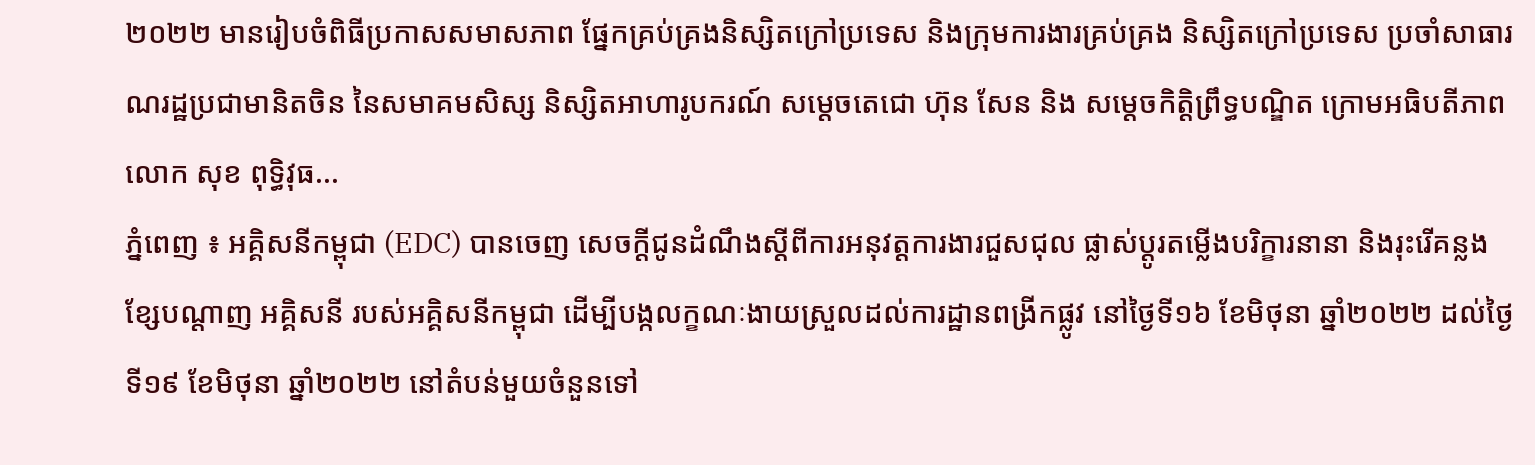២០២២ មានរៀបចំពិធីប្រកាសសមាសភាព ផ្នែកគ្រប់គ្រងនិស្សិតក្រៅប្រទេស និងក្រុមការងារគ្រប់គ្រង និស្សិតក្រៅប្រទេស ប្រចាំសាធារណរដ្ឋប្រជាមានិតចិន នៃសមាគមសិស្ស និស្សិតអាហារូបករណ៍ សម្តេចតេជោ ហ៊ុន សែន និង សម្តេចកិត្តិព្រឹទ្ធបណ្ឌិត ក្រោមអធិបតីភាពលោក សុខ ពុទ្ធិវុធ...
ភ្នំពេញ ៖ អគ្គិសនីកម្ពុជា (EDC) បានចេញ សេចក្តីជូនដំណឹងស្តីពីការអនុវត្តការងារជួសជុល ផ្លាស់ប្តូរតម្លើងបរិក្ខារនានា និងរុះរើគន្លងខ្សែបណ្តាញ អគ្គិសនី របស់អគ្គិសនីកម្ពុជា ដើម្បីបង្កលក្ខណៈងាយស្រួលដល់ការដ្ឋានពង្រីកផ្លូវ នៅថ្ងៃទី១៦ ខែមិថុនា ឆ្នាំ២០២២ ដល់ថ្ងៃទី១៩ ខែមិថុនា ឆ្នាំ២០២២ នៅតំបន់មួយចំនួនទៅ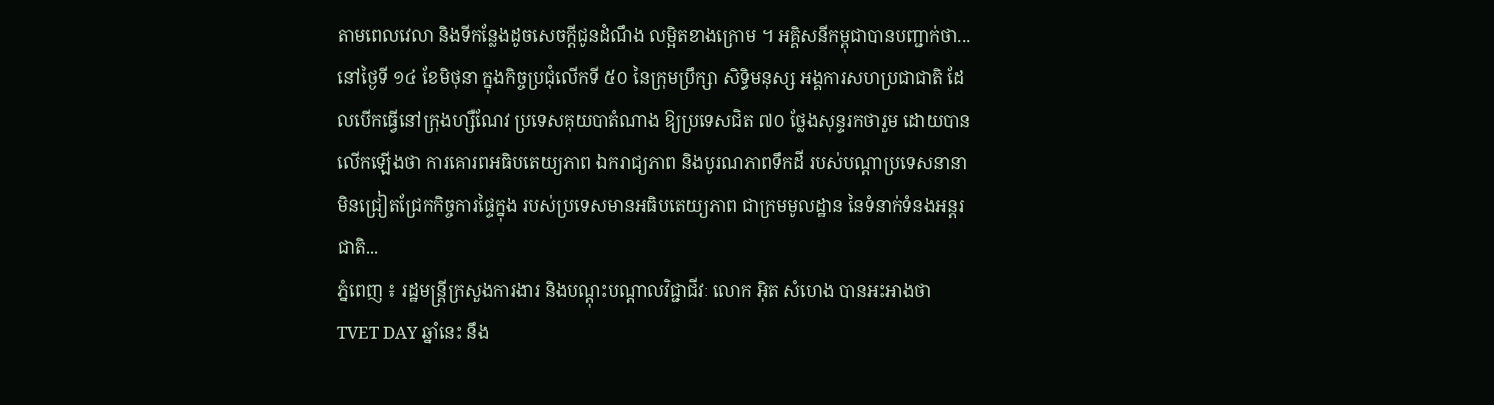តាមពេលវេលា និងទីកន្លែងដូចសេចក្តីជូនដំណឹង លម្អិតខាងក្រោម ។ អគ្គិសនីកម្ពុជាបានបញ្ជាក់ថា...
នៅថ្ងៃទី ១៤ ខែមិថុនា ក្នុងកិច្ចប្រជុំលើកទី ៥០ នៃក្រុមប្រឹក្សា សិទ្ធិមនុស្ស អង្គការសហប្រជាជាតិ ដែលបើកធ្វើនៅក្រុងហ្សឺណែវ ប្រទេសគុយបាតំណាង ឱ្យប្រទេសជិត ៧០ ថ្លែងសុន្ទរកថារួម ដោយបានលើកឡើងថា ការគោរពអធិបតេយ្យភាព ឯករាជ្យភាព និងបូរណភាពទឹកដី របស់បណ្តាប្រទេសនានា មិនជ្រៀតជ្រែកកិច្ចការផ្ទៃក្នុង របស់ប្រទេសមានអធិបតេយ្យភាព ជាក្រមមូលដ្ឋាន នៃទំនាក់ទំនងអន្តរជាតិ...
ភ្នំពេញ ៖ រដ្ឋមន្ត្រីក្រសួងការងារ និងបណ្តុះបណ្តាលវិជ្ជាជីវៈ លោក អ៊ិត សំហេង បានអះអាងថា TVET DAY ឆ្នាំនេះ នឹង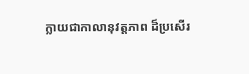ក្លាយជាកាលានុវត្តភាព ដ៏ប្រសើរ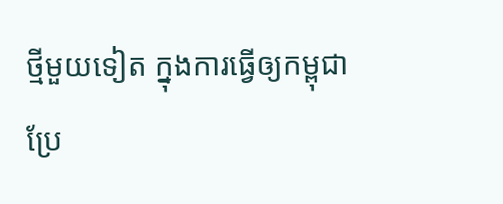ថ្មីមួយទៀត ក្នុងការធ្វើឲ្យកម្ពុជា ប្រែ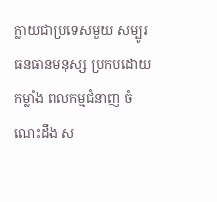ក្លាយជាប្រទេសមួយ សម្បូរធនធានមនុស្ស ប្រកបដោយកម្លាំង ពលកម្មជំនាញ ចំណេះដឹង ស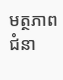មត្ថភាព ជំនា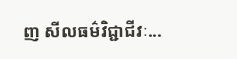ញ សីលធម៌វិជ្ជាជីវៈ...